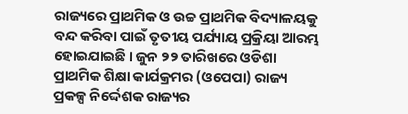ରାଜ୍ୟରେ ପ୍ରାଥମିକ ଓ ଉଚ୍ଚ ପ୍ରାଥମିକ ବିଦ୍ୟାଳୟକୁ ବନ୍ଦ କରିବା ପାଇଁ ତୃତୀୟ ପର୍ଯ୍ୟାୟ ପ୍ରକ୍ରିୟା ଆରମ୍ଭ ହୋଇଯାଇଛି । ଜୁନ ୨୨ ତାରିଖରେ ଓଡିଶା ପ୍ରାଥମିକ ଶିକ୍ଷା କାର୍ଯକ୍ରମର (ଓପେପା) ରାଜ୍ୟ ପ୍ରକଳ୍ପ ନିର୍ଦ୍ଦେଶକ ରାଜ୍ୟର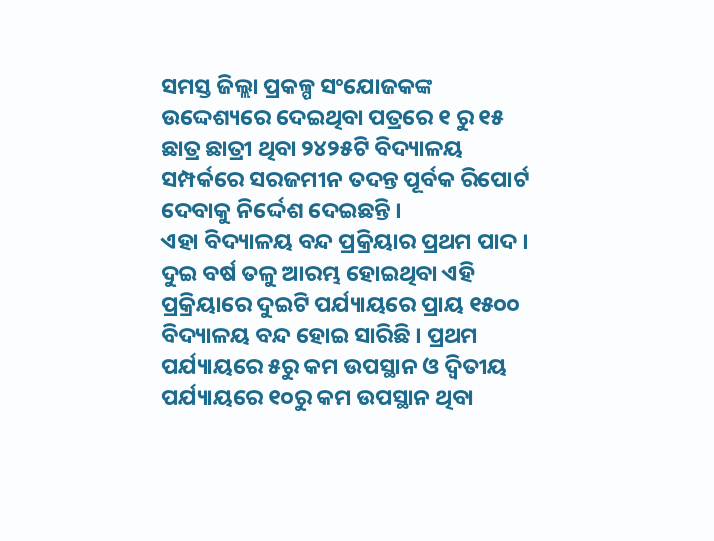ସମସ୍ତ ଜିଲ୍ଲା ପ୍ରକଳ୍ପ ସଂଯୋଜକଙ୍କ ଉଦ୍ଦେଶ୍ୟରେ ଦେଇଥିବା ପତ୍ରରେ ୧ ରୁ ୧୫ ଛାତ୍ର ଛାତ୍ରୀ ଥିବା ୨୪୨୫ଟି ବିଦ୍ୟାଳୟ ସମ୍ପର୍କରେ ସରଜମୀନ ତଦନ୍ତ ପୂର୍ବକ ରିପୋର୍ଟ ଦେବାକୁ ନିର୍ଦ୍ଦେଶ ଦେଇଛନ୍ତି ।
ଏହା ବିଦ୍ୟାଳୟ ବନ୍ଦ ପ୍ରକ୍ରିୟାର ପ୍ରଥମ ପାଦ । ଦୁଇ ବର୍ଷ ତଳୁ ଆରମ୍ଭ ହୋଇଥିବା ଏହି ପ୍ରକ୍ରିୟାରେ ଦୁଇଟି ପର୍ଯ୍ୟାୟରେ ପ୍ରାୟ ୧୫୦୦ ବିଦ୍ୟାଳୟ ବନ୍ଦ ହୋଇ ସାରିଛି । ପ୍ରଥମ ପର୍ଯ୍ୟାୟରେ ୫ରୁ କମ ଉପସ୍ଥାନ ଓ ଦ୍ୱିତୀୟ ପର୍ଯ୍ୟାୟରେ ୧୦ରୁ କମ ଉପସ୍ଥାନ ଥିବା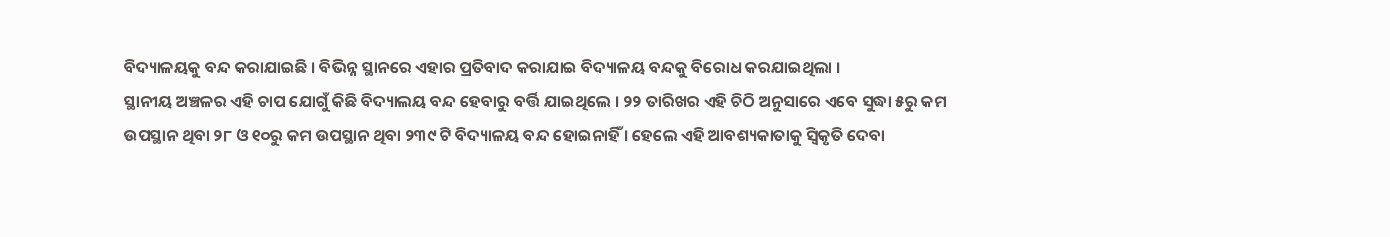ବିଦ୍ୟାଳୟକୁ ବନ୍ଦ କରାଯାଇଛି । ବିଭିନ୍ନ ସ୍ଥାନରେ ଏହାର ପ୍ରତିବାଦ କରାଯାଇ ବିଦ୍ୟାଳୟ ବନ୍ଦକୁ ବିରୋଧ କରଯାଇଥିଲା ।
ସ୍ଥାନୀୟ ଅଞ୍ଚଳର ଏହି ଚାପ ଯୋଗୁଁ କିଛି ବିଦ୍ୟାଲୟ ବନ୍ଦ ହେବାରୁ ବର୍ତ୍ତି ଯାଇଥିଲେ । ୨୨ ତାରିଖର ଏହି ଚିଠି ଅନୁସାରେ ଏବେ ସୁଦ୍ଧା ୫ରୁ କମ ଉପସ୍ଥାନ ଥିବା ୨୮ ଓ ୧୦ରୁ କମ ଉପସ୍ଥାନ ଥିବା ୨୩୯ ଟି ବିଦ୍ୟାଳୟ ବନ୍ଦ ହୋଇନାହିଁ । ହେଲେ ଏହି ଆବଶ୍ୟକାତାକୁ ସ୍ୱିକୃତି ଦେବା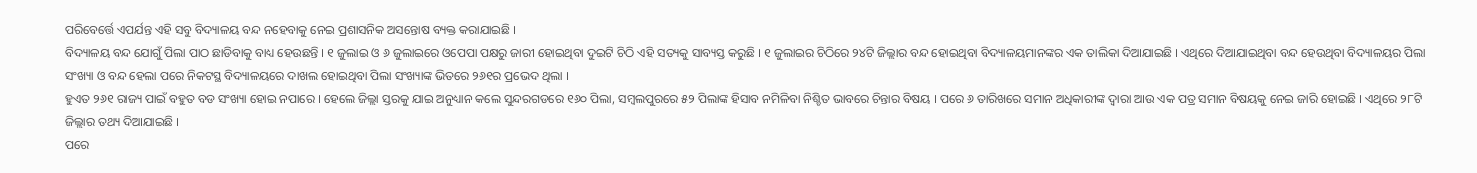ପରିବେର୍ତ୍ତେ ଏପର୍ଯନ୍ତ ଏହି ସବୁ ବିଦ୍ୟାଳୟ ବନ୍ଦ ନହେବାକୁ ନେଇ ପ୍ରଶାସନିକ ଅସନ୍ତୋଷ ବ୍ୟକ୍ତ କରାଯାଇଛି ।
ବିଦ୍ୟାଳୟ ବନ୍ଦ ଯୋଗୁଁ ପିଲା ପାଠ ଛାଡିବାକୁ ବାଧ୍ୟ ହେଉଛନ୍ତି । ୧ ଜୁଲାଇ ଓ ୬ ଜୁଲାଇରେ ଓପେପା ପକ୍ଷରୁ ଜାରୀ ହୋଇଥିବା ଦୁଇଟି ଚିଠି ଏହି ସତ୍ୟକୁ ସାବ୍ୟସ୍ତ କରୁଛି । ୧ ଜୁଲାଇର ଚିଠିରେ ୨୪ଟି ଜିଲ୍ଲାର ବନ୍ଦ ହୋଇଥିବା ବିଦ୍ୟାଳୟମାନଙ୍କର ଏକ ତାଲିକା ଦିଆଯାଇଛି । ଏଥିରେ ଦିଆଯାଇଥିବା ବନ୍ଦ ହେଉଥିବା ବିଦ୍ୟାଳୟର ପିଲା ସଂଖ୍ୟା ଓ ବନ୍ଦ ହେଲା ପରେ ନିକଟସ୍ଥ ବିଦ୍ୟାଳୟରେ ଦାଖଲ ହୋଇଥିବା ପିଲା ସଂଖ୍ୟାଙ୍କ ଭିତରେ ୨୬୧ର ପ୍ରଭେଦ ଥିଲା ।
ହୁଏତ ୨୬୧ ରାଜ୍ୟ ପାଇଁ ବହୁତ ବଡ ସଂଖ୍ୟା ହୋଇ ନପାରେ । ହେଲେ ଜିଲ୍ଲା ସ୍ତରକୁ ଯାଇ ଅନୁଧ୍ୟାନ କଲେ ସୁନ୍ଦରଗଡରେ ୧୬୦ ପିଲା, ସମ୍ବଲପୁରରେ ୫୨ ପିଲାଙ୍କ ହିସାବ ନମିଳିବା ନିଶ୍ଚିତ ଭାବରେ ଚିନ୍ତାର ବିଷୟ । ପରେ ୬ ତାରିଖରେ ସମାନ ଅଧିକାରୀଙ୍କ ଦ୍ୱାରା ଆଉ ଏକ ପତ୍ର ସମାନ ବିଷୟକୁ ନେଇ ଜାରି ହୋଇଛି । ଏଥିରେ ୨୮ଟି ଜିଲ୍ଲାର ତଥ୍ୟ ଦିଆଯାଇଛି ।
ପରେ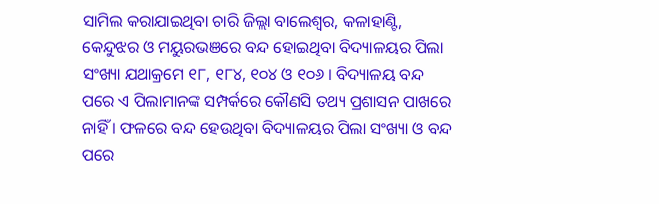ସାମିଲ କରାଯାଇଥିବା ଚାରି ଜିଲ୍ଲା ବାଲେଶ୍ୱର, କଳାହାଣ୍ଟି, କେନ୍ଦୁଝର ଓ ମୟୁରଭଞରେ ବନ୍ଦ ହୋଇଥିବା ବିଦ୍ୟାଳୟର ପିଲା ସଂଖ୍ୟା ଯଥାକ୍ରମେ ୧୮, ୧୮୪, ୧୦୪ ଓ ୧୦୬ । ବିଦ୍ୟାଳୟ ବନ୍ଦ ପରେ ଏ ପିଲାମାନଙ୍କ ସମ୍ପର୍କରେ କୌଣସି ତଥ୍ୟ ପ୍ରଶାସନ ପାଖରେ ନାହିଁ । ଫଳରେ ବନ୍ଦ ହେଉଥିବା ବିଦ୍ୟାଳୟର ପିଲା ସଂଖ୍ୟା ଓ ବନ୍ଦ ପରେ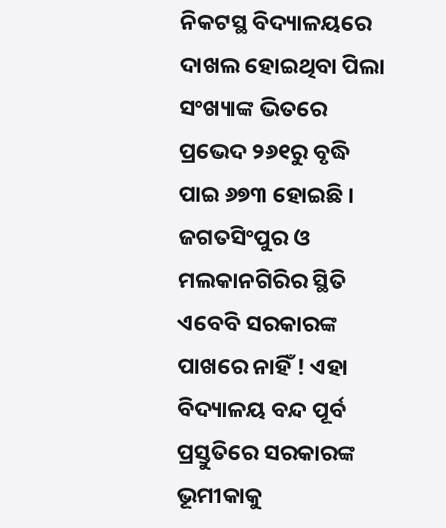ନିକଟସ୍ଥ ବିଦ୍ୟାଳୟରେ ଦାଖଲ ହୋଇଥିବା ପିଲା ସଂଖ୍ୟାଙ୍କ ଭିତରେ ପ୍ରଭେଦ ୨୬୧ରୁ ବୃଦ୍ଧି ପାଇ ୬୭୩ ହୋଇଛି ।
ଜଗତସିଂପୁର ଓ ମଲକାନଗିରିର ସ୍ଥିତି ଏବେବି ସରକାରଙ୍କ ପାଖରେ ନାହିଁ ! ଏହା ବିଦ୍ୟାଳୟ ବନ୍ଦ ପୂର୍ବ ପ୍ରସ୍ତୁତିରେ ସରକାରଙ୍କ ଭୂମୀକାକୁ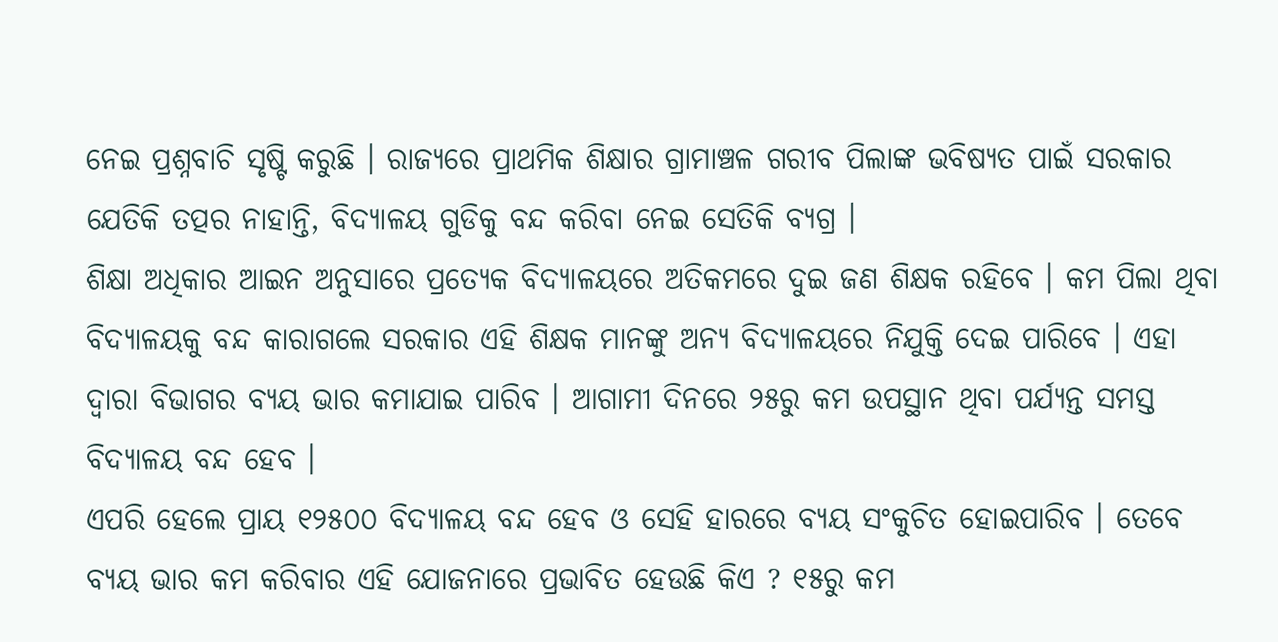ନେଇ ପ୍ରଶ୍ନବାଚି ସୃଷ୍ଟି କରୁଛି । ରାଜ୍ୟରେ ପ୍ରାଥମିକ ଶିକ୍ଷାର ଗ୍ରାମାଞ୍ଚଳ ଗରୀବ ପିଲାଙ୍କ ଭବିଷ୍ୟତ ପାଇଁ ସରକାର ଯେତିକି ତତ୍ପର ନାହାନ୍ତି, ବିଦ୍ୟାଳୟ ଗୁଡିକୁ ବନ୍ଦ କରିବା ନେଇ ସେତିକି ବ୍ୟଗ୍ର ।
ଶିକ୍ଷା ଅଧିକାର ଆଇନ ଅନୁସାରେ ପ୍ରତ୍ୟେକ ବିଦ୍ୟାଳୟରେ ଅତିକମରେ ଦୁଇ ଜଣ ଶିକ୍ଷକ ରହିବେ । କମ ପିଲା ଥିବା ବିଦ୍ୟାଳୟକୁ ବନ୍ଦ କାରାଗଲେ ସରକାର ଏହି ଶିକ୍ଷକ ମାନଙ୍କୁ ଅନ୍ୟ ବିଦ୍ୟାଳୟରେ ନିଯୁକ୍ତି ଦେଇ ପାରିବେ । ଏହା ଦ୍ୱାରା ବିଭାଗର ବ୍ୟୟ ଭାର କମାଯାଇ ପାରିବ । ଆଗାମୀ ଦିନରେ ୨୫ରୁ କମ ଉପସ୍ଥାନ ଥିବା ପର୍ଯ୍ୟନ୍ତ ସମସ୍ତ ବିଦ୍ୟାଳୟ ବନ୍ଦ ହେବ ।
ଏପରି ହେଲେ ପ୍ରାୟ ୧୨୫୦୦ ବିଦ୍ୟାଳୟ ବନ୍ଦ ହେବ ଓ ସେହି ହାରରେ ବ୍ୟୟ ସଂକୁଚିତ ହୋଇପାରିବ । ତେବେ ବ୍ୟୟ ଭାର କମ କରିବାର ଏହି ଯୋଜନାରେ ପ୍ରଭାବିତ ହେଉଛି କିଏ ? ୧୫ରୁ କମ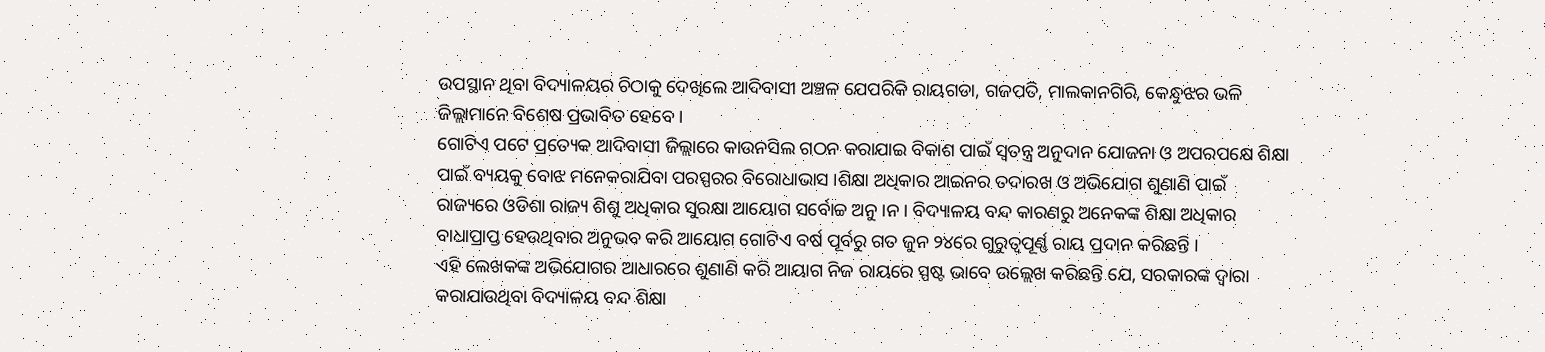ଉପସ୍ଥାନ ଥିବା ବିଦ୍ୟାଳୟର ଚିଠାକୁ ଦେଖିଲେ ଆଦିବାସୀ ଅଞ୍ଚଳ ଯେପରିକି ରାୟଗଡା, ଗଜପତି, ମାଲକାନଗିରି, କେନ୍ଧୁଝର ଭଳି ଜିଲ୍ଲାମାନେ ବିଶେଷ ପ୍ରଭାବିତ ହେବେ ।
ଗୋଟିଏ ପଟେ ପ୍ରତ୍ୟେକ ଆଦିବାସୀ ଜିଲ୍ଲାରେ କାଉନସିଲ ଗଠନ କରାଯାଇ ବିକାଶ ପାଇଁ ସ୍ୱତନ୍ତ୍ର ଅନୁଦାନ ଯୋଜନା ଓ ଅପରପକ୍ଷେ ଶିକ୍ଷା ପାଇଁ ବ୍ୟୟକୁ ବୋଝ ମନେକରାଯିବା ପରସ୍ପରର ବିରୋଧାଭାସ ।ଶିକ୍ଷା ଅଧିକାର ଆଇନର ତଦାରଖ ଓ ଅଭିଯୋଗ ଶୁଣାଣି ପାଇଁ ରାଜ୍ୟରେ ଓଡିଶା ରାଜ୍ୟ ଶିଶୁ ଅଧିକାର ସୁରକ୍ଷା ଆୟୋଗ ସର୍ବୋଚ୍ଚ ଅନୁ ।ନ । ବିଦ୍ୟାଳୟ ବନ୍ଦ କାରଣରୁ ଅନେକଙ୍କ ଶିକ୍ଷା ଅଧିକାର ବାଧାପ୍ରାପ୍ତ ହେଉଥିବାର ଅନୁଭବ କରି ଆୟୋଗ ଗୋଟିଏ ବର୍ଷ ପୂର୍ବରୁ ଗତ ଜୁନ ୨୪ରେ ଗୁରୁତ୍ୱପୂର୍ଣ୍ଣ ରାୟ ପ୍ରଦାନ କରିଛନ୍ତି ।
ଏହି ଲେଖକଙ୍କ ଅଭିଯୋଗର ଆଧାରରେ ଶୁଣାଣି କରି ଆୟାଗ ନିଜ ରାୟରେ ସ୍ପଷ୍ଟ ଭାବେ ଉଲ୍ଲେଖ କରିଛନ୍ତି ଯେ, ସରକାରଙ୍କ ଦ୍ୱାରା କରାଯାଉଥିବା ବିଦ୍ୟାଳୟ ବନ୍ଦ ଶିକ୍ଷା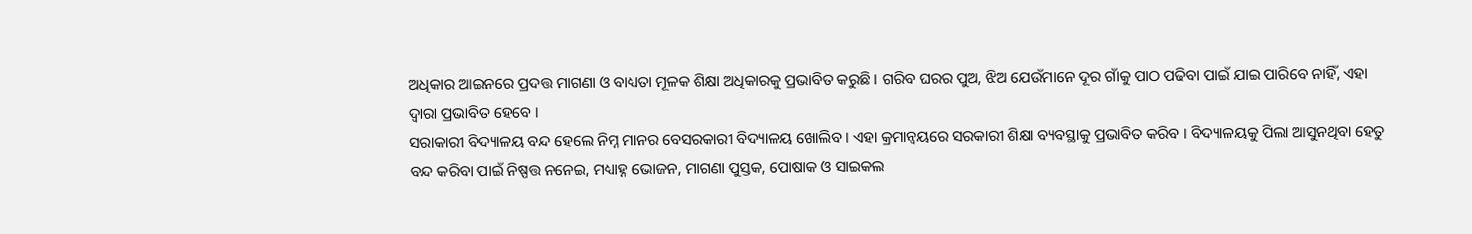ଅଧିକାର ଆଇନରେ ପ୍ରଦତ୍ତ ମାଗଣା ଓ ବାଧ୍ୟତା ମୂଳକ ଶିକ୍ଷା ଅଧିକାରକୁ ପ୍ରଭାବିତ କରୁଛି । ଗରିବ ଘରର ପୁଅ, ଝିଅ ଯେଉଁମାନେ ଦୂର ଗାଁକୁ ପାଠ ପଢିବା ପାଇଁ ଯାଇ ପାରିବେ ନାହିଁ, ଏହା ଦ୍ୱାରା ପ୍ରଭାବିତ ହେବେ ।
ସରାକାରୀ ବିଦ୍ୟାଳୟ ବନ୍ଦ ହେଲେ ନିମ୍ନ ମାନର ବେସରକାରୀ ବିଦ୍ୟାଳୟ ଖୋଲିବ । ଏହା କ୍ରମାନ୍ୱୟରେ ସରକାରୀ ଶିକ୍ଷା ବ୍ୟବସ୍ଥାକୁ ପ୍ରଭାବିତ କରିବ । ବିଦ୍ୟାଳୟକୁ ପିଲା ଆସୁନଥିବା ହେତୁ ବନ୍ଦ କରିବା ପାଇଁ ନିଷ୍ପତ୍ତ ନନେଇ, ମଧ୍ୟାହ୍ନ ଭୋଜନ, ମାଗଣା ପୁସ୍ତକ, ପୋଷାକ ଓ ସାଇକଲ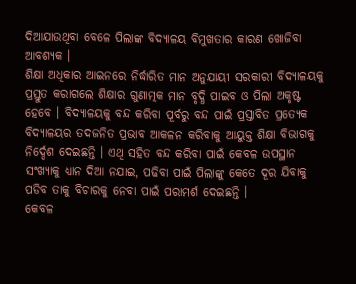ଦିଆଯାଉଥିବା ବେଳେ ପିଲାଙ୍କ ବିଦ୍ୟାଳୟ ବିମୁଖତାର କାରଣ ଖୋଜିବା ଆବଶ୍ୟକ ।
ଶିକ୍ଷା ଅଧିକାର ଆଇନରେ ନିର୍ଦ୍ଧାରିତ ମାନ ଅନୁଯାୟୀ ସରକାରୀ ବିଦ୍ୟାଳୟକୁ ପ୍ରସ୍ତୁତ କରାଗଲେ ଶିକ୍ଷାର ଗୁଣାତ୍ମକ ମାନ ବୃଦ୍ଧି ପାଇବ ଓ ପିଲା ଅକୃଷ୍ଟ ହେବେ । ବିଦ୍ୟାଳୟକୁ ବନ୍ଦ କରିବା ପୂର୍ବରୁ ବନ୍ଦ ପାଇଁ ପ୍ରସ୍ତାବିତ ପ୍ରତ୍ୟେକ ବିଦ୍ୟାଳୟର ତଦଜନିତ ପ୍ରଭାବ ଆକଳନ କରିବାକୁ ଆୟୁକ୍ତ ଶିକ୍ଷା ବିଭାଗକୁ ନିର୍ଦ୍ଦେଶ ଦେଇଛନ୍ତି । ଏଥି ସହିତ ବନ୍ଦ କରିବା ପାଇଁ କେବଳ ଉପସ୍ଥାନ ସଂଖ୍ୟାକୁ ଧ୍ୟାନ ଦିଆ ନଯାଇ, ପଢିବା ପାଇଁ ପିଲାଙ୍କୁ କେତେ ଦୂର ଯିବାକୁ ପଡିବ ତାକୁ ବିଚାରକୁ ନେବା ପାଇଁ ପରାମର୍ଶ ଦେଇଛନ୍ତି ।
କେବଳ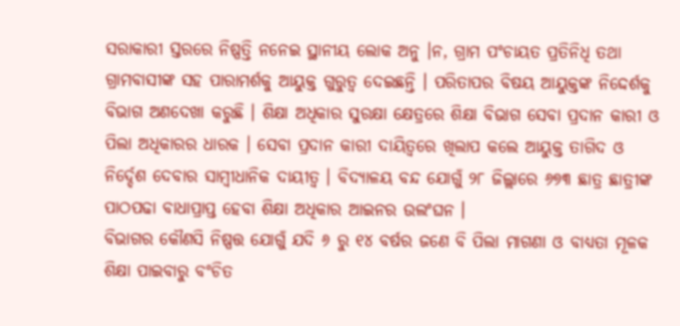ସରାକାରୀ ସ୍ତରରେ ନିଷ୍ପତ୍ତି ନନେଇ ସ୍ଥାନୀୟ ଲୋକ ଅନୁ ।ନ, ଗ୍ରାମ ପଂଚାୟତ ପ୍ରତିନିଧି ତଥା ଗ୍ରାମବାସୀଙ୍କ ସହ ପାରାମର୍ଶକୁ ଆୟୁକ୍ତ ଗୁରୁତ୍ୱ ଦେଇଛନ୍ତି । ପରିତାପର ବିଷୟ ଆୟୁକ୍ତଙ୍କ ନିଦ୍ଦେର୍ଶକୁ ବିଭାଗ ଅଣଦେଖା କରୁଛି । ଶିକ୍ଷା ଅଧିକାର ସୁରକ୍ଷା କ୍ଷେତ୍ରରେ ଶିକ୍ଷା ବିଭାଗ ସେବା ପ୍ରଦାନ କାରୀ ଓ ପିଲା ଅଧିକାରର ଧାରକ । ସେବା ପ୍ରଦାନ କାରୀ ଦାୟିତ୍ୱରେ ଖିଲାପ କଲେ ଆୟୁକ୍ତ ତାଗିଦ ଓ ନିର୍ଦ୍ଦେଶ ଦେବାର ସାମ୍ବୀଧାନିକ ଦାୟୀତ୍ୱ । ବିଦ୍ୟାଳୟ ବନ୍ଦ ଯୋଗୁଁ ୨୮ ଜିଲ୍ଲାରେ ୬୭୩ ଛାତ୍ର ଛାତ୍ରୀଙ୍କ ପାଠପଢା ବାଧାପ୍ରାପ୍ତ ହେବା ଶିକ୍ଷା ଅଧିକାର ଆଇନର ଉଲଂଘନ ।
ବିଭାଗର କୌଣସି ନିଷ୍ପତ୍ତ ଯୋଗୁଁ ଯଦି ୬ ରୁ ୧୪ ବର୍ଷର ଜଣେ ବି ପିଲା ମାଗଣା ଓ ବାଧ୍ୟତା ମୂଳକ ଶିକ୍ଷା ପାଇବାରୁ ବଂଚିତ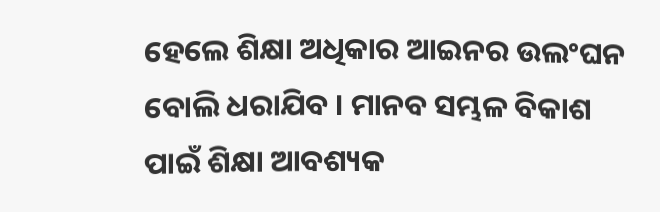ହେଲେ ଶିକ୍ଷା ଅଧିକାର ଆଇନର ଉଲଂଘନ ବୋଲି ଧରାଯିବ । ମାନବ ସମ୍ଭଳ ବିକାଶ ପାଇଁ ଶିକ୍ଷା ଆବଶ୍ୟକ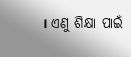। ଏଣୁ ଶିକ୍ଷା ପାଇଁ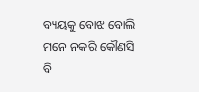ବ୍ୟୟକୁ ବୋଝ ବୋଲି ମନେ ନକରି କୌଣସି ବି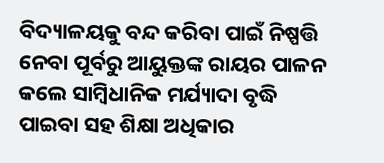ବିଦ୍ୟାଳୟକୁ ବନ୍ଦ କରିବା ପାଇଁ ନିଷ୍ପତ୍ତି ନେବା ପୂର୍ବରୁ ଆୟୁକ୍ତଙ୍କ ରାୟର ପାଳନ କଲେ ସାମ୍ବିଧାନିକ ମର୍ଯ୍ୟାଦା ବୃଦ୍ଧି ପାଇବା ସହ ଶିକ୍ଷା ଅଧିକାର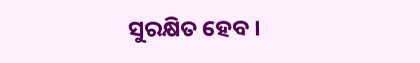ସୁରକ୍ଷିତ ହେବ ।